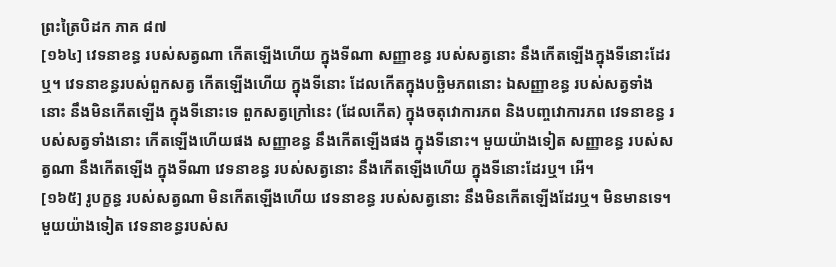ព្រះត្រៃបិដក ភាគ ៨៧
[១៦៤] វេទនាខន្ធ របស់សត្វណា កើតឡើងហើយ ក្នុងទីណា សញ្ញាខន្ធ របស់សត្វនោះ នឹងកើតឡើងក្នុងទីនោះដែរឬ។ វេទនាខន្ធរបស់ពួកសត្វ កើតឡើងហើយ ក្នុងទីនោះ ដែលកើតក្នុងបច្ឆិមភពនោះ ឯសញ្ញាខន្ធ របស់សត្វទាំងនោះ នឹងមិនកើតឡើង ក្នុងទីនោះទេ ពួកសត្វក្រៅនេះ (ដែលកើត) ក្នុងចតុវោការភព និងបញ្ចវោការភព វេទនាខន្ធ របស់សត្វទាំងនោះ កើតឡើងហើយផង សញ្ញាខន្ធ នឹងកើតឡើងផង ក្នុងទីនោះ។ មួយយ៉ាងទៀត សញ្ញាខន្ធ របស់សត្វណា នឹងកើតឡើង ក្នុងទីណា វេទនាខន្ធ របស់សត្វនោះ នឹងកើតឡើងហើយ ក្នុងទីនោះដែរឬ។ អើ។
[១៦៥] រូបក្ខន្ធ របស់សត្វណា មិនកើតឡើងហើយ វេទនាខន្ធ របស់សត្វនោះ នឹងមិនកើតឡើងដែរឬ។ មិនមានទេ។ មួយយ៉ាងទៀត វេទនាខន្ធរបស់ស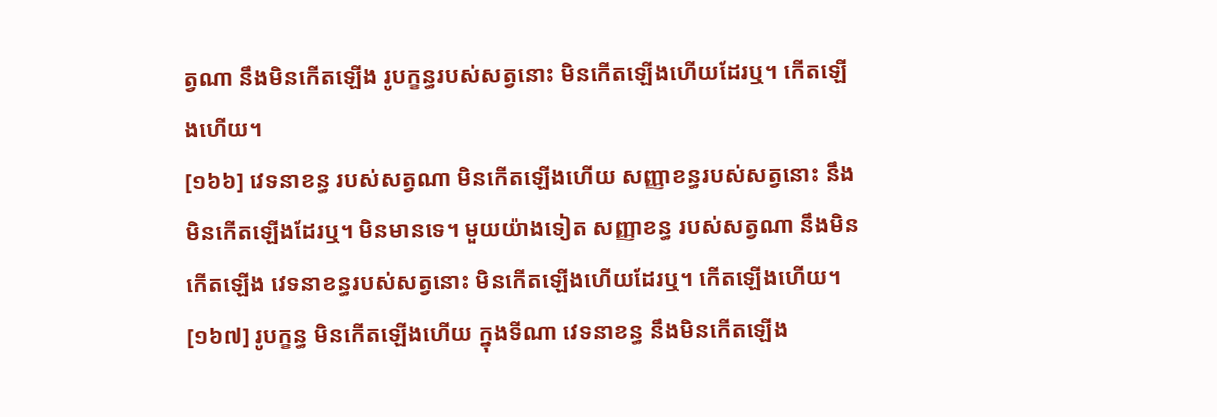ត្វណា នឹងមិនកើតឡើង រូបក្ខន្ធរបស់សត្វនោះ មិនកើតឡើងហើយដែរឬ។ កើតឡើងហើយ។
[១៦៦] វេទនាខន្ធ របស់សត្វណា មិនកើតឡើងហើយ សញ្ញាខន្ធរបស់សត្វនោះ នឹងមិនកើតឡើងដែរឬ។ មិនមានទេ។ មួយយ៉ាងទៀត សញ្ញាខន្ធ របស់សត្វណា នឹងមិនកើតឡើង វេទនាខន្ធរបស់សត្វនោះ មិនកើតឡើងហើយដែរឬ។ កើតឡើងហើយ។
[១៦៧] រូបក្ខន្ធ មិនកើតឡើងហើយ ក្នុងទីណា វេទនាខន្ធ នឹងមិនកើតឡើង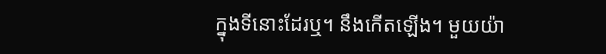ក្នុងទីនោះដែរឬ។ នឹងកើតឡើង។ មួយយ៉ា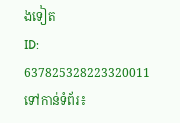ងទៀត
ID: 637825328223320011
ទៅកាន់ទំព័រ៖